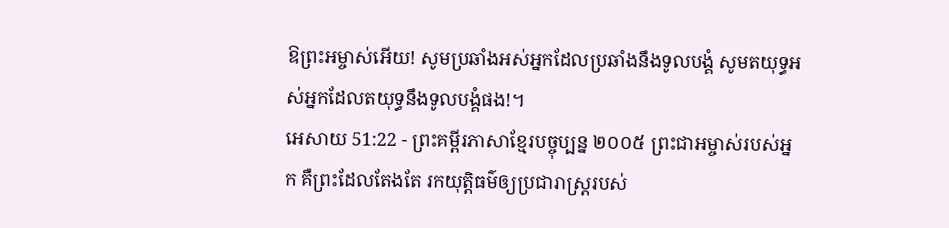ឱព្រះអម្ចាស់អើយ! សូមប្រឆាំងអស់អ្នកដែលប្រឆាំងនឹងទូលបង្គំ សូមតយុទ្ធអស់អ្នកដែលតយុទ្ធនឹងទូលបង្គំផង!។
អេសាយ 51:22 - ព្រះគម្ពីរភាសាខ្មែរបច្ចុប្បន្ន ២០០៥ ព្រះជាអម្ចាស់របស់អ្នក គឺព្រះដែលតែងតែ រកយុត្តិធម៌ឲ្យប្រជារាស្ត្ររបស់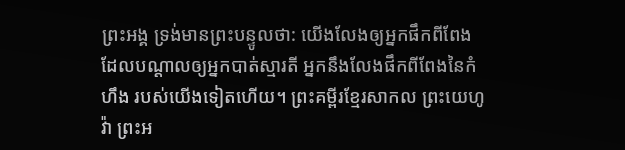ព្រះអង្គ ទ្រង់មានព្រះបន្ទូលថា: យើងលែងឲ្យអ្នកផឹកពីពែង ដែលបណ្ដាលឲ្យអ្នកបាត់ស្មារតី អ្នកនឹងលែងផឹកពីពែងនៃកំហឹង របស់យើងទៀតហើយ។ ព្រះគម្ពីរខ្មែរសាកល ព្រះយេហូវ៉ា ព្រះអ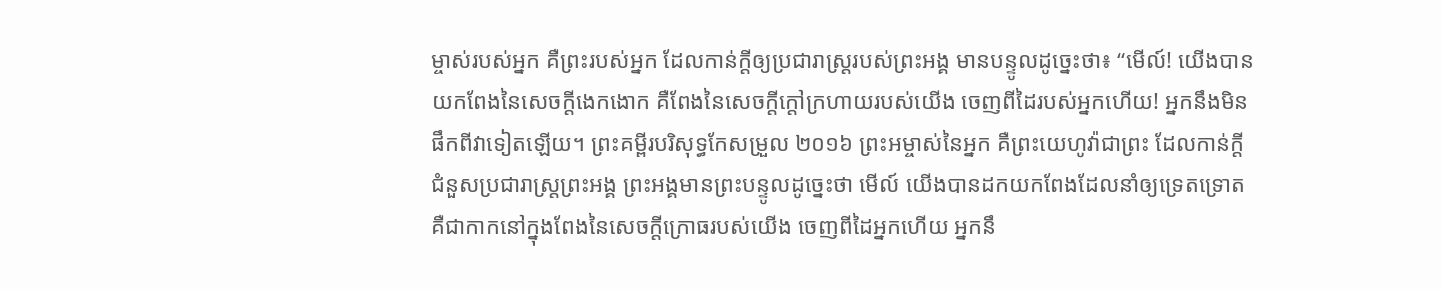ម្ចាស់របស់អ្នក គឺព្រះរបស់អ្នក ដែលកាន់ក្ដីឲ្យប្រជារាស្ត្ររបស់ព្រះអង្គ មានបន្ទូលដូច្នេះថា៖ “មើល៍! យើងបានយកពែងនៃសេចក្ដីងេកងោក គឺពែងនៃសេចក្ដីក្ដៅក្រហាយរបស់យើង ចេញពីដៃរបស់អ្នកហើយ! អ្នកនឹងមិនផឹកពីវាទៀតឡើយ។ ព្រះគម្ពីរបរិសុទ្ធកែសម្រួល ២០១៦ ព្រះអម្ចាស់នៃអ្នក គឺព្រះយេហូវ៉ាជាព្រះ ដែលកាន់ក្តីជំនួសប្រជារាស្ត្រព្រះអង្គ ព្រះអង្គមានព្រះបន្ទូលដូច្នេះថា មើល៍ យើងបានដកយកពែងដែលនាំឲ្យទ្រេតទ្រោត គឺជាកាកនៅក្នុងពែងនៃសេចក្ដីក្រោធរបស់យើង ចេញពីដៃអ្នកហើយ អ្នកនឹ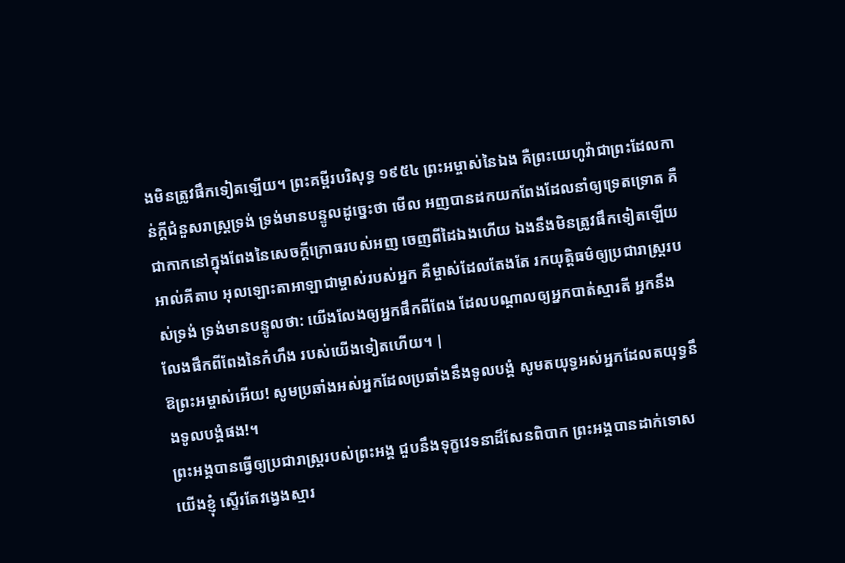ងមិនត្រូវផឹកទៀតឡើយ។ ព្រះគម្ពីរបរិសុទ្ធ ១៩៥៤ ព្រះអម្ចាស់នៃឯង គឺព្រះយេហូវ៉ាជាព្រះដែលកាន់ក្តីជំនួសរាស្ត្រទ្រង់ ទ្រង់មានបន្ទូលដូច្នេះថា មើល អញបានដកយកពែងដែលនាំឲ្យទ្រេតទ្រោត គឺជាកាកនៅក្នុងពែងនៃសេចក្ដីក្រោធរបស់អញ ចេញពីដៃឯងហើយ ឯងនឹងមិនត្រូវផឹកទៀតឡើយ អាល់គីតាប អុលឡោះតាអាឡាជាម្ចាស់របស់អ្នក គឺម្ចាស់ដែលតែងតែ រកយុត្តិធម៌ឲ្យប្រជារាស្ត្ររបស់ទ្រង់ ទ្រង់មានបន្ទូលថា: យើងលែងឲ្យអ្នកផឹកពីពែង ដែលបណ្ដាលឲ្យអ្នកបាត់ស្មារតី អ្នកនឹងលែងផឹកពីពែងនៃកំហឹង របស់យើងទៀតហើយ។ |
ឱព្រះអម្ចាស់អើយ! សូមប្រឆាំងអស់អ្នកដែលប្រឆាំងនឹងទូលបង្គំ សូមតយុទ្ធអស់អ្នកដែលតយុទ្ធនឹងទូលបង្គំផង!។
ព្រះអង្គបានធ្វើឲ្យប្រជារាស្ត្ររបស់ព្រះអង្គ ជួបនឹងទុក្ខវេទនាដ៏សែនពិបាក ព្រះអង្គបានដាក់ទោសយើងខ្ញុំ ស្ទើរតែវង្វេងស្មារ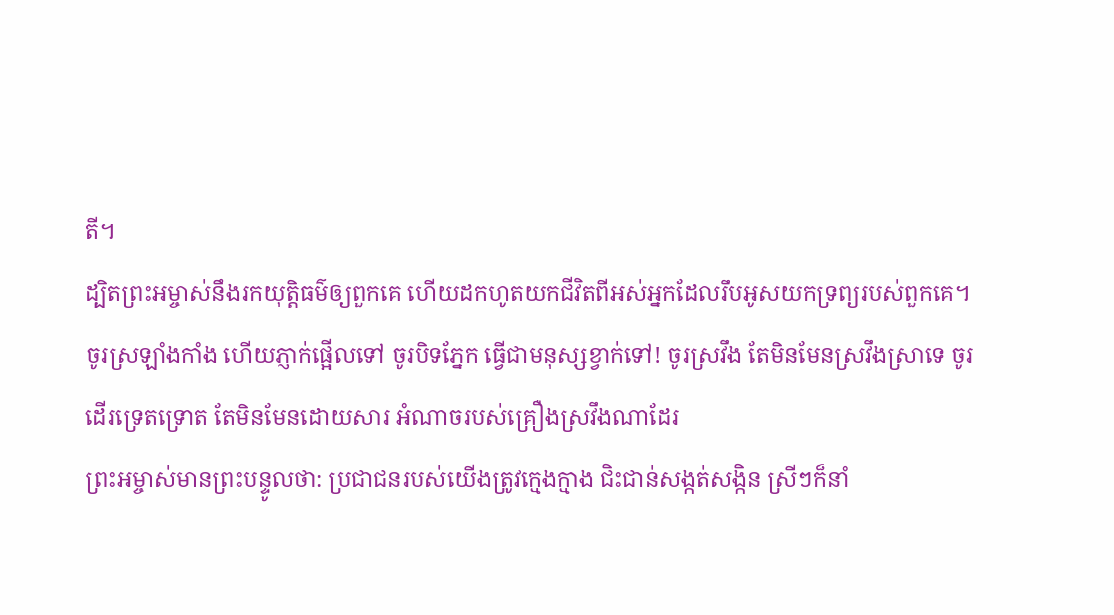តី។
ដ្បិតព្រះអម្ចាស់នឹងរកយុត្តិធម៌ឲ្យពួកគេ ហើយដកហូតយកជីវិតពីអស់អ្នកដែលរឹបអូសយកទ្រព្យរបស់ពួកគេ។
ចូរស្រឡាំងកាំង ហើយភ្ញាក់ផ្អើលទៅ ចូរបិទភ្នែក ធ្វើជាមនុស្សខ្វាក់ទៅ! ចូរស្រវឹង តែមិនមែនស្រវឹងស្រាទេ ចូរដើរទ្រេតទ្រោត តែមិនមែនដោយសារ អំណាចរបស់គ្រឿងស្រវឹងណាដែរ
ព្រះអម្ចាស់មានព្រះបន្ទូលថា: ប្រជាជនរបស់យើងត្រូវក្មេងក្មាង ជិះជាន់សង្កត់សង្កិន ស្រីៗក៏នាំ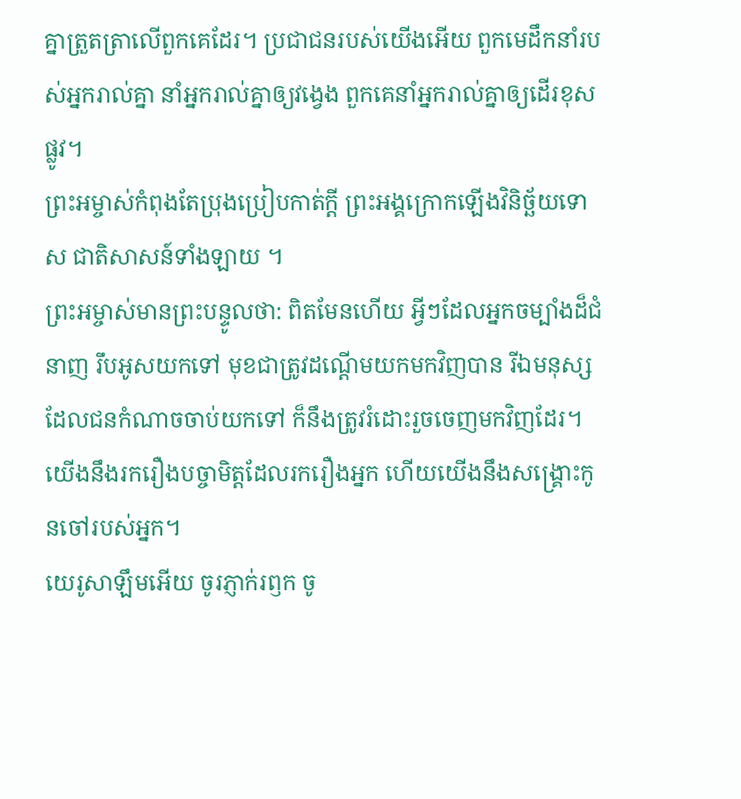គ្នាត្រួតត្រាលើពួកគេដែរ។ ប្រជាជនរបស់យើងអើយ ពួកមេដឹកនាំរបស់អ្នករាល់គ្នា នាំអ្នករាល់គ្នាឲ្យវង្វេង ពួកគេនាំអ្នករាល់គ្នាឲ្យដើរខុសផ្លូវ។
ព្រះអម្ចាស់កំពុងតែប្រុងប្រៀបកាត់ក្ដី ព្រះអង្គក្រោកឡើងវិនិច្ឆ័យទោស ជាតិសាសន៍ទាំងឡាយ ។
ព្រះអម្ចាស់មានព្រះបន្ទូលថា: ពិតមែនហើយ អ្វីៗដែលអ្នកចម្បាំងដ៏ជំនាញ រឹបអូសយកទៅ មុខជាត្រូវដណ្ដើមយកមកវិញបាន រីឯមនុស្សដែលជនកំណាចចាប់យកទៅ ក៏នឹងត្រូវរំដោះរួចចេញមកវិញដែរ។ យើងនឹងរករឿងបច្ចាមិត្តដែលរករឿងអ្នក ហើយយើងនឹងសង្គ្រោះកូនចៅរបស់អ្នក។
យេរូសាឡឹមអើយ ចូរភ្ញាក់រឭក ចូ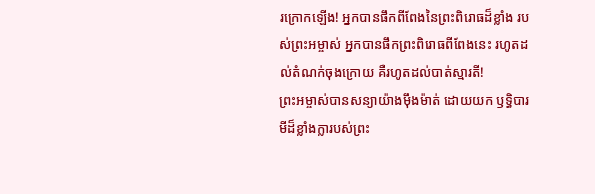រក្រោកឡើង! អ្នកបានផឹកពីពែងនៃព្រះពិរោធដ៏ខ្លាំង របស់ព្រះអម្ចាស់ អ្នកបានផឹកព្រះពិរោធពីពែងនេះ រហូតដល់តំណក់ចុងក្រោយ គឺរហូតដល់បាត់ស្មារតី!
ព្រះអម្ចាស់បានសន្យាយ៉ាងម៉ឹងម៉ាត់ ដោយយក ឫទ្ធិបារមីដ៏ខ្លាំងក្លារបស់ព្រះ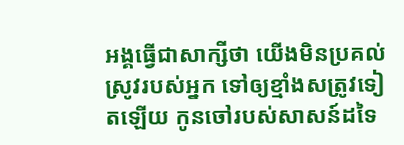អង្គធ្វើជាសាក្សីថា យើងមិនប្រគល់ស្រូវរបស់អ្នក ទៅឲ្យខ្មាំងសត្រូវទៀតឡើយ កូនចៅរបស់សាសន៍ដទៃ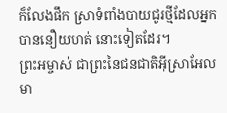ក៏លែងផឹក ស្រាទំពាំងបាយជូរថ្មីដែលអ្នកបាននឿយហត់ នោះទៀតដែរ។
ព្រះអម្ចាស់ ជាព្រះនៃជនជាតិអ៊ីស្រាអែល មា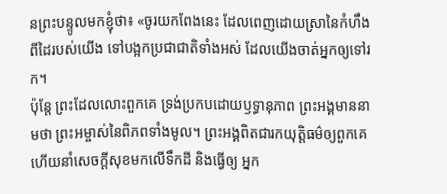នព្រះបន្ទូលមកខ្ញុំថា៖ «ចូរយកពែងនេះ ដែលពេញដោយស្រានៃកំហឹង ពីដៃរបស់យើង ទៅបង្អកប្រជាជាតិទាំងអស់ ដែលយើងចាត់អ្នកឲ្យទៅរក។
ប៉ុន្តែ ព្រះដែលលោះពួកគេ ទ្រង់ប្រកបដោយឫទ្ធានុភាព ព្រះអង្គមាននាមថា ព្រះអម្ចាស់នៃពិភពទាំងមូល។ ព្រះអង្គពិតជារកយុត្តិធម៌ឲ្យពួកគេ ហើយនាំសេចក្ដីសុខមកលើទឹកដី និងធ្វើឲ្យ អ្នក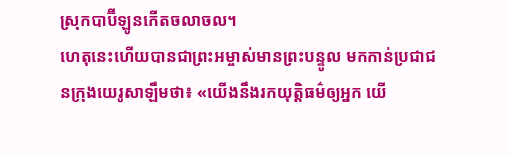ស្រុកបាប៊ីឡូនកើតចលាចល។
ហេតុនេះហើយបានជាព្រះអម្ចាស់មានព្រះបន្ទូល មកកាន់ប្រជាជនក្រុងយេរូសាឡឹមថា៖ «យើងនឹងរកយុត្តិធម៌ឲ្យអ្នក យើ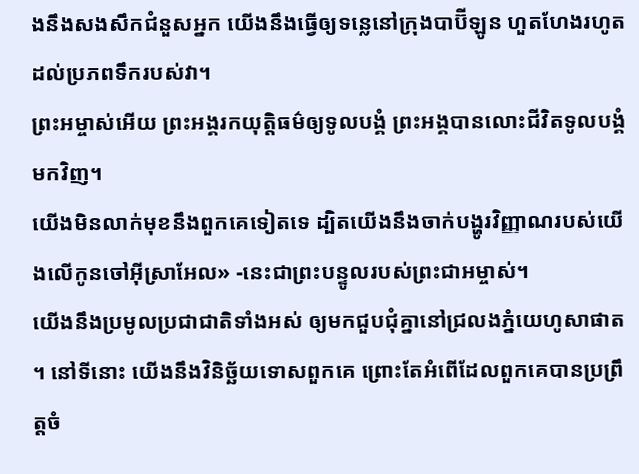ងនឹងសងសឹកជំនួសអ្នក យើងនឹងធ្វើឲ្យទន្លេនៅក្រុងបាប៊ីឡូន ហួតហែងរហូតដល់ប្រភពទឹករបស់វា។
ព្រះអម្ចាស់អើយ ព្រះអង្គរកយុត្តិធម៌ឲ្យទូលបង្គំ ព្រះអង្គបានលោះជីវិតទូលបង្គំមកវិញ។
យើងមិនលាក់មុខនឹងពួកគេទៀតទេ ដ្បិតយើងនឹងចាក់បង្ហូរវិញ្ញាណរបស់យើងលើកូនចៅអ៊ីស្រាអែល» -នេះជាព្រះបន្ទូលរបស់ព្រះជាអម្ចាស់។
យើងនឹងប្រមូលប្រជាជាតិទាំងអស់ ឲ្យមកជួបជុំគ្នានៅជ្រលងភ្នំយេហូសាផាត ។ នៅទីនោះ យើងនឹងវិនិច្ឆ័យទោសពួកគេ ព្រោះតែអំពើដែលពួកគេបានប្រព្រឹត្តចំ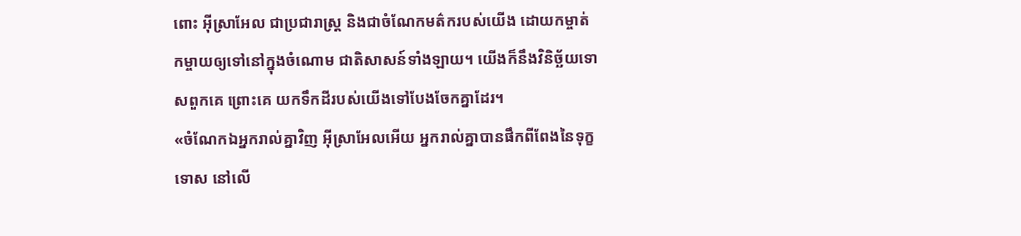ពោះ អ៊ីស្រាអែល ជាប្រជារាស្ត្រ និងជាចំណែកមត៌ករបស់យើង ដោយកម្ចាត់កម្ចាយឲ្យទៅនៅក្នុងចំណោម ជាតិសាសន៍ទាំងឡាយ។ យើងក៏នឹងវិនិច្ឆ័យទោសពួកគេ ព្រោះគេ យកទឹកដីរបស់យើងទៅបែងចែកគ្នាដែរ។
«ចំណែកឯអ្នករាល់គ្នាវិញ អ៊ីស្រាអែលអើយ អ្នករាល់គ្នាបានផឹកពីពែងនៃទុក្ខទោស នៅលើ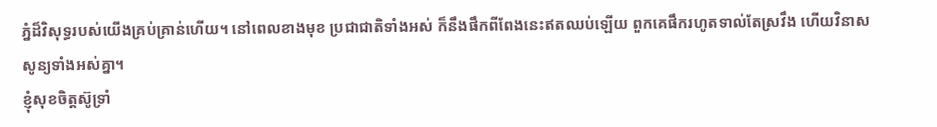ភ្នំដ៏វិសុទ្ធរបស់យើងគ្រប់គ្រាន់ហើយ។ នៅពេលខាងមុខ ប្រជាជាតិទាំងអស់ ក៏នឹងផឹកពីពែងនេះឥតឈប់ឡើយ ពួកគេផឹករហូតទាល់តែស្រវឹង ហើយវិនាសសូន្យទាំងអស់គ្នា។
ខ្ញុំសុខចិត្តស៊ូទ្រាំ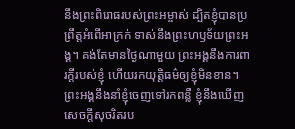នឹងព្រះពិរោធរបស់ព្រះអម្ចាស់ ដ្បិតខ្ញុំបានប្រព្រឹត្តអំពើអាក្រក់ ទាស់នឹងព្រះហឫទ័យព្រះអង្គ។ គង់តែមានថ្ងៃណាមួយ ព្រះអង្គនឹងការពារក្ដីរបស់ខ្ញុំ ហើយរកយុត្តិធម៌ឲ្យខ្ញុំមិនខាន។ ព្រះអង្គនឹងនាំខ្ញុំចេញទៅរកពន្លឺ ខ្ញុំនឹងឃើញសេចក្ដីសុចរិតរប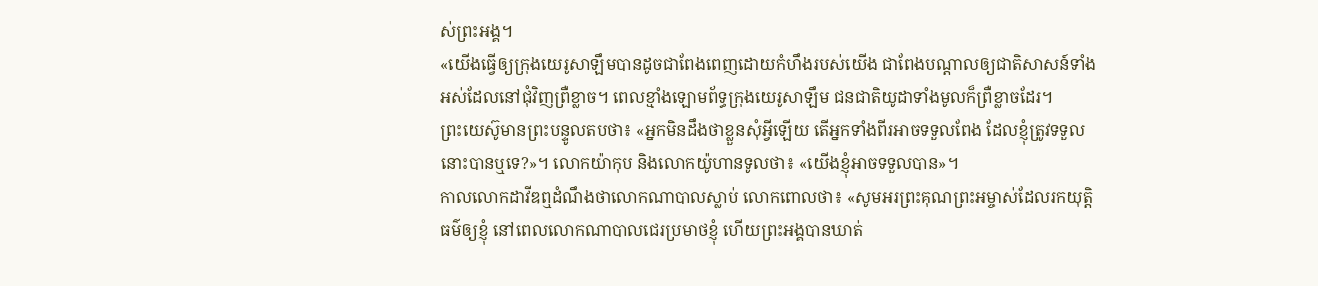ស់ព្រះអង្គ។
«យើងធ្វើឲ្យក្រុងយេរូសាឡឹមបានដូចជាពែងពេញដោយកំហឹងរបស់យើង ជាពែងបណ្ដាលឲ្យជាតិសាសន៍ទាំងអស់ដែលនៅជុំវិញព្រឺខ្លាច។ ពេលខ្មាំងឡោមព័ទ្ធក្រុងយេរូសាឡឹម ជនជាតិយូដាទាំងមូលក៏ព្រឺខ្លាចដែរ។
ព្រះយេស៊ូមានព្រះបន្ទូលតបថា៖ «អ្នកមិនដឹងថាខ្លួនសុំអ្វីឡើយ តើអ្នកទាំងពីរអាចទទួលពែង ដែលខ្ញុំត្រូវទទួលនោះបានឬទេ?»។ លោកយ៉ាកុប និងលោកយ៉ូហានទូលថា៖ «យើងខ្ញុំអាចទទួលបាន»។
កាលលោកដាវីឌឮដំណឹងថាលោកណាបាលស្លាប់ លោកពោលថា៖ «សូមអរព្រះគុណព្រះអម្ចាស់ដែលរកយុត្តិធម៌ឲ្យខ្ញុំ នៅពេលលោកណាបាលជេរប្រមាថខ្ញុំ ហើយព្រះអង្គបានឃាត់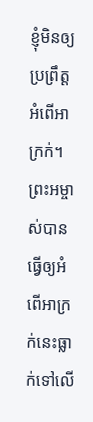ខ្ញុំមិនឲ្យប្រព្រឹត្តអំពើអាក្រក់។ ព្រះអម្ចាស់បានធ្វើឲ្យអំពើអាក្រក់នេះធ្លាក់ទៅលើ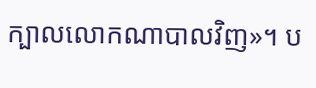ក្បាលលោកណាបាលវិញ»។ ប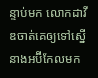ន្ទាប់មក លោកដាវីឌចាត់គេឲ្យទៅស្នើនាងអប៊ីកែលមក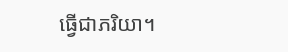ធ្វើជាភរិយា។